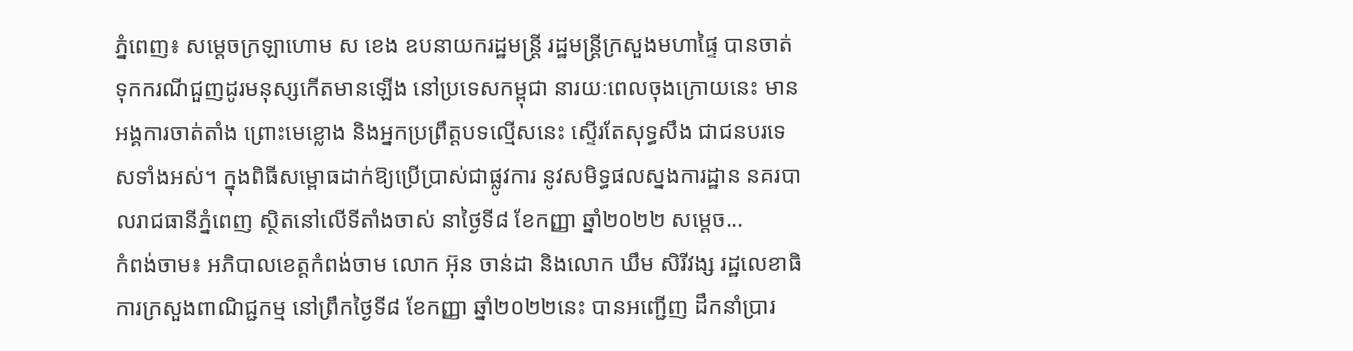ភ្នំពេញ៖ សម្តេចក្រឡាហោម ស ខេង ឧបនាយករដ្ឋមន្រ្តី រដ្ឋមន្រ្តីក្រសួងមហាផ្ទៃ បានចាត់ទុកករណីជួញដូរមនុស្សកើតមានឡើង នៅប្រទេសកម្ពុជា នារយៈពេលចុងក្រោយនេះ មានអង្គការចាត់តាំង ព្រោះមេខ្លោង និងអ្នកប្រព្រឹត្តបទល្មើសនេះ ស្ទើរតែសុទ្ធសឹង ជាជនបរទេសទាំងអស់។ ក្នុងពិធីសម្ពោធដាក់ឱ្យប្រើប្រាស់ជាផ្លូវការ នូវសមិទ្ធផលស្នងការដ្ឋាន នគរបាលរាជធានីភ្នំពេញ ស្ថិតនៅលើទីតាំងចាស់ នាថ្ងៃទី៨ ខែកញ្ញា ឆ្នាំ២០២២ សម្តេច...
កំពង់ចាម៖ អភិបាលខេត្តកំពង់ចាម លោក អ៊ុន ចាន់ដា និងលោក ឃឹម សិរីវង្ស រដ្ឋលេខាធិការក្រសួងពាណិជ្ជកម្ម នៅព្រឹកថ្ងៃទី៨ ខែកញ្ញា ឆ្នាំ២០២២នេះ បានអញ្ជើញ ដឹកនាំប្រារ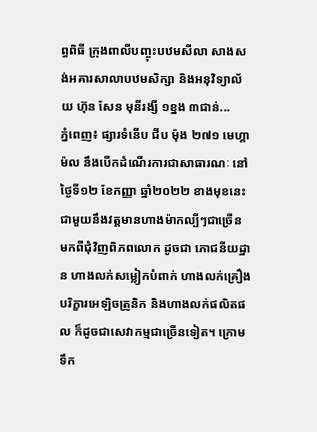ព្ធពិធី ក្រុងពាលីបញ្ចុះបឋមសីលា សាងសង់អគារសាលាបឋមសិក្សា និងអនុវិទ្យាល័យ ហ៊ុន សែន មុនីរង្សី ១ខ្នង ៣ជាន់...
ភ្នំពេញ៖ ផ្សារទំនើប ជីប ម៉ុង ២៧១ មេហ្គាម៉ល នឹងបើកដំណើរការជាសាធារណៈ នៅថ្ងៃទី១២ ខែកញ្ញា ឆ្នាំ២០២២ ខាងមុខនេះ ជាមួយនឹងវត្តមានហាងម៉ាកល្បីៗជាច្រើន មកពីជុំវិញពិភពលោក ដូចជា ភោជនីយដ្ឋាន ហាងលក់សម្លៀកបំពាក់ ហាងលក់គ្រឿងបរិក្ខារអេឡិចត្រូនិក និងហាងលក់ផលិតផល ក៏ដូចជាសេវាកម្មជាច្រើនទៀត។ ក្រោមទឹក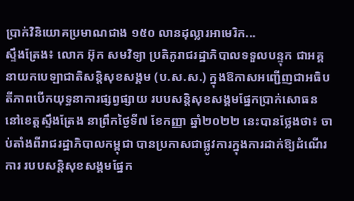ប្រាក់វិនិយោគប្រមាណជាង ១៥០ លានដុល្លារអាមេរិក...
ស្ទឹងត្រែង៖ លោក អ៊ុក សមវិទ្យា ប្រតិភូរាជរដ្ឋាភិបាលទទួលបន្ទុក ជាអគ្គនាយកបេឡាជាតិសន្តិសុខសង្គម (ប.ស.ស.) ក្នុងឱកាសអញ្ជើញជាអធិបតីភាពបើកយុទ្ធនាការផ្សព្វផ្សាយ របបសន្តិសុខសង្គមផ្នែកប្រាក់សោធន នៅខេត្តស្ទឹងត្រែង នាព្រឹកថ្ងៃទី៧ ខែកញ្ញា ឆ្នាំ២០២២ នេះបានថ្លែងថា៖ ចាប់តាំងពីរាជរដ្ឋាភិបាលកម្ពុជា បានប្រកាសជាផ្លូវការក្នុងការដាក់ឱ្យដំណើរការ របបសន្តិសុខសង្គមផ្នែក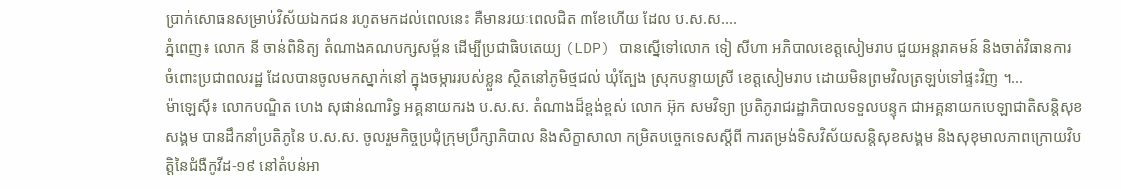ប្រាក់សោធនសម្រាប់វិស័យឯកជន រហូតមកដល់ពេលនេះ គឺមានរយៈពេលជិត ៣ខែហើយ ដែល ប.ស.ស....
ភ្នំពេញ៖ លោក នី ចាន់ពិនិត្យ តំណាងគណបក្សសម្ព័ន ដើម្បីប្រជាធិបតេយ្យ (LDP) បានស្នើទៅលោក ទៀ សីហា អភិបាលខេត្តសៀមរាប ជួយអន្តរាគមន៍ និងចាត់វិធានការ ចំពោះប្រជាពលរដ្ឋ ដែលបានចូលមកស្នាក់នៅ ក្នុងចម្ការរបស់ខ្លួន ស្ថិតនៅភូមិថ្មជល់ ឃុំត្បែង ស្រុកបន្ទាយស្រី ខេត្តសៀមរាប ដោយមិនព្រមវិលត្រឡប់ទៅផ្ទះវិញ ។...
ម៉ាឡេស៊ី៖ លោកបណ្ឌិត ហេង សុផាន់ណារិទ្ធ អគ្គនាយករង ប.ស.ស. តំណាងដ៏ខ្ពង់ខ្ពស់ លោក អ៊ុក សមវិទ្យា ប្រតិភូរាជរដ្ឋាភិបាលទទួលបន្ទុក ជាអគ្គនាយកបេឡាជាតិសន្តិសុខសង្គម បានដឹកនាំប្រតិភូនៃ ប.ស.ស. ចូលរួមកិច្ចប្រជុំក្រុមប្រឹក្សាភិបាល និងសិក្ខាសាលា កម្រិតបច្ចេកទេសស្តីពី ការតម្រង់ទិសវិស័យសន្តិសុខសង្គម និងសុខុមាលភាពក្រោយវិបត្តិនៃជំងឺកូវីដ-១៩ នៅតំបន់អា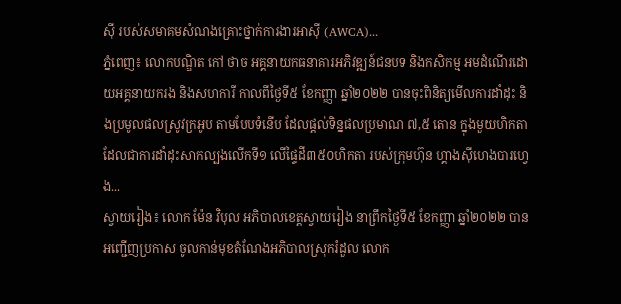ស៊ី របស់សមាគមសំណងគ្រោះថ្នាក់ការងារអាស៊ី (AWCA)...
ភ្នំពេញ៖ លោកបណ្ឌិត កៅ ថាច អគ្គនាយកធនាគារអភិវឌ្ឍន៍ជនបទ និងកសិកម្ម អមដំណើរដោយអគ្គនាយករង និងសហការី កាលពីថ្ងៃទី៥ ខែកញ្ញា ឆ្នាំ២០២២ បានចុះពិនិត្យមើលការដាំដុះ និងប្រមូលផលស្រូវក្រអូប តាមបែបទំនើប ដែលផ្តល់ទិន្នផលប្រមាណ ៧,៥ តោន ក្នុងមួយហិកតា ដែលជាការដាំដុះសាកល្បងលើកទី១ លើផ្ទៃដី៣៥០ហិកតា របស់ក្រុមហ៊ុន ហ្គាងស៊ីហេងបារហ្វេង...
ស្វាយរៀង៖ លោក ម៉ែន វិបុល អភិបាលខេត្តស្វាយរៀង នាព្រឹកថ្ងៃទី៥ ខែកញ្ញា ឆ្នាំ២០២២ បានអញ្ជើញប្រកាស ចូលកាន់មុខតំណែងអភិបាលស្រុករំដួល លោក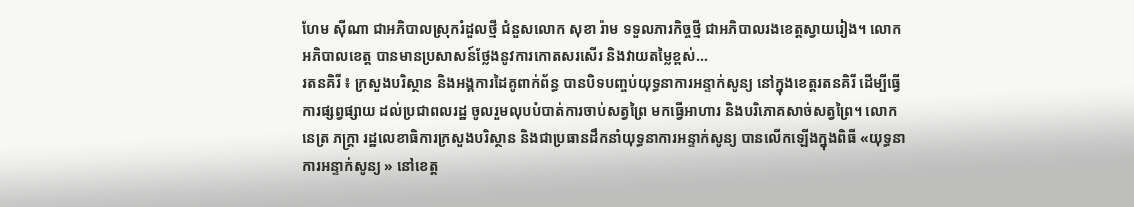ហែម ស៊ីណា ជាអភិបាលស្រុករំដួលថ្មី ជំនួសលោក សុខា រ៉ាម ទទួលភារកិច្ចថ្មី ជាអភិបាលរងខេត្តស្វាយរៀង។ លោកអភិបាលខេត្ត បានមានប្រសាសន៍ថ្លែងនូវការកោតសរសើរ និងវាយតម្លៃខ្ពស់...
រតនគិរី ៖ ក្រសួងបរិស្ថាន និងអង្គការដៃគូពាក់ព័ន្ធ បានបិទបញ្ចប់យុទ្ធនាការអន្ទាក់សូន្យ នៅក្នុងខេត្តរតនគិរី ដើម្បីធ្វើការផ្សព្វផ្សាយ ដល់ប្រជាពលរដ្ឋ ចូលរួមលុបបំបាត់ការចាប់សត្វព្រៃ មកធ្វើអាហារ និងបរិភោគសាច់សត្វព្រៃ។ លោក នេត្រ ភក្ត្រា រដ្ឋលេខាធិការក្រសួងបរិស្ថាន និងជាប្រធានដឹកនាំយុទ្ធនាការអន្ទាក់សូន្យ បានលើកឡើងក្នុងពិធី «យុទ្ធនាការអន្ទាក់សូន្យ » នៅខេត្ត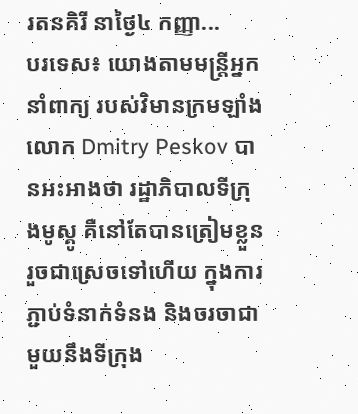រតនគិរី នាថ្ងៃ៤ កញ្ញា...
បរទេស៖ យោងតាមមន្ត្រីអ្នកនាំពាក្យ របស់វិមានក្រមឡាំង លោក Dmitry Peskov បានអះអាងថា រដ្ឋាភិបាលទីក្រុងមូស្គូ គឺនៅតែបានត្រៀមខ្លួន រួចជាស្រេចទៅហើយ ក្នុងការភ្ជាប់ទំនាក់ទំនង និងចរចាជាមួយនឹងទីក្រុង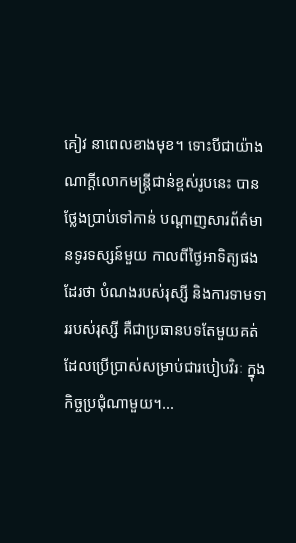គៀវ នាពេលខាងមុខ។ ទោះបីជាយ៉ាងណាក្តីលោកមន្ត្រីជាន់ខ្ពស់រូបនេះ បានថ្លែងប្រាប់ទៅកាន់ បណ្តាញសារព័ត៌មានទូរទស្សន៍មួយ កាលពីថ្ងៃអាទិត្យផងដែរថា បំណងរបស់រុស្សី និងការទាមទាររបស់រុស្សី គឺជាប្រធានបទតែមួយគត់ ដែលប្រើប្រាស់សម្រាប់ជារបៀបវិរៈ ក្នុងកិច្ចប្រជុំណាមួយ។...